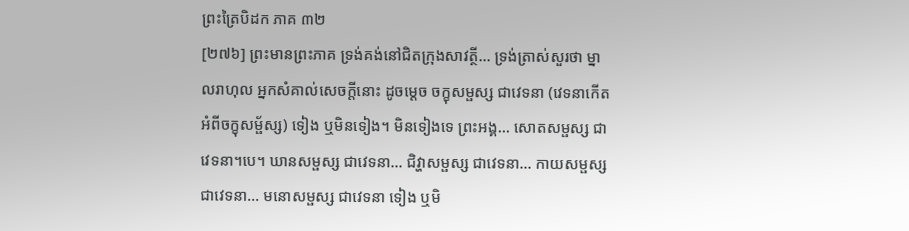ព្រះត្រៃបិដក ភាគ ៣២
[២៧៦] ព្រះមានព្រះភាគ ទ្រង់គង់នៅជិតក្រុងសាវត្ថី... ទ្រង់ត្រាស់សួរថា ម្នាលរាហុល អ្នកសំគាល់សេចក្តីនោះ ដូចម្តេច ចក្ខុសម្ផស្ស ជាវេទនា (វេទនាកើតអំពីចក្ខុសម្ផ័ស្ស) ទៀង ឬមិនទៀង។ មិនទៀងទេ ព្រះអង្គ... សោតសម្ផស្ស ជាវេទនា។បេ។ ឃានសម្ផស្ស ជាវេទនា... ជិវ្ហាសម្ផស្ស ជាវេទនា... កាយសម្ផស្ស ជាវេទនា... មនោសម្ផស្ស ជាវេទនា ទៀង ឬមិ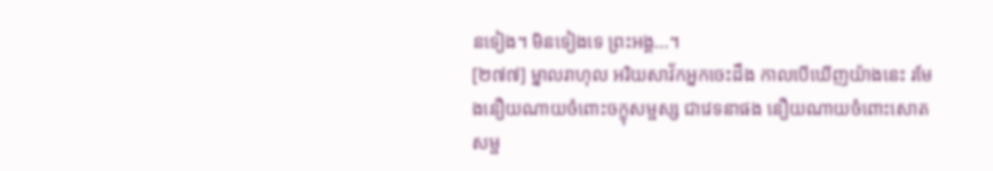នទៀង។ មិនទៀងទេ ព្រះអង្គ...។
[២៧៧] ម្នាលរាហុល អរិយសាវ័កអ្នកចេះដឹង កាលបើឃើញយ៉ាងនេះ រមែងនឿយណាយចំពោះចក្ខុសម្ផស្ស ជាវេទនាផង នឿយណាយចំពោះសោតសម្ផ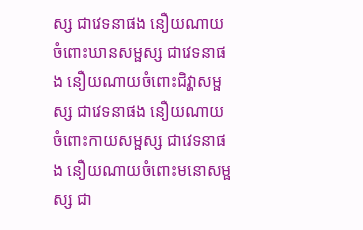ស្ស ជាវេទនាផង នឿយណាយចំពោះឃានសម្ផស្ស ជាវេទនាផង នឿយណាយចំពោះជិវ្ហាសម្ផស្ស ជាវេទនាផង នឿយណាយចំពោះកាយសម្ផស្ស ជាវេទនាផង នឿយណាយចំពោះមនោសម្ផស្ស ជា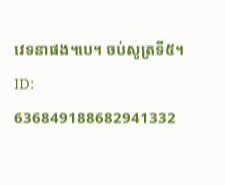វេទនាផង។បេ។ ចប់សូត្រទី៥។
ID: 636849188682941332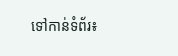ទៅកាន់ទំព័រ៖